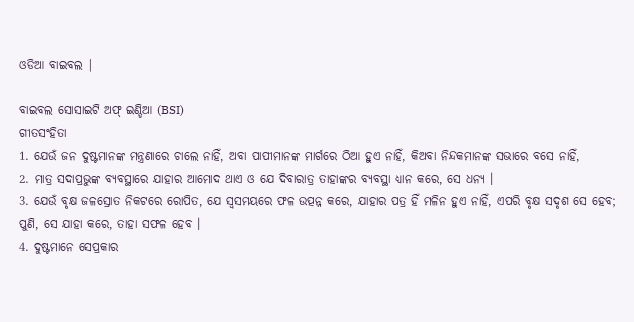ଓଡିଆ ବାଇବଲ |

ବାଇବଲ ସୋସାଇଟି ଅଫ୍ ଇଣ୍ଡିଆ (BSI)
ଗୀତସଂହିତା
1. ଯେଉଁ ଜନ ଦୁଷ୍ଟମାନଙ୍କ ମନ୍ତ୍ରଣାରେ ଚାଲେ ନାହିଁ, ଅବା ପାପୀମାନଙ୍କ ମାର୍ଗରେ ଠିଆ ହୁଏ ନାହିଁ, କିଅବା ନିନ୍ଦକମାନଙ୍କ ସଭାରେ ବସେ ନାହିଁ,
2. ମାତ୍ର ସଦାପ୍ରଭୁଙ୍କ ବ୍ୟବସ୍ଥାରେ ଯାହାର ଆମୋଦ ଥାଏ ଓ ଯେ ଦିବାରାତ୍ର ତାହାଙ୍କର ବ୍ୟବସ୍ଥା ଧ୍ୟାନ କରେ, ସେ ଧନ୍ୟ ।
3. ଯେଉଁ ବୃକ୍ଷ ଜଳସ୍ରୋତ ନିକଟରେ ରୋପିତ, ଯେ ସ୍ଵସମୟରେ ଫଳ ଉତ୍ପନ୍ନ କରେ, ଯାହାର ପତ୍ର ହିଁ ମଳିନ ହୁଏ ନାହିଁ, ଏପରି ବୃକ୍ଷ ସଦୃଶ ସେ ହେବ; ପୁଣି, ସେ ଯାହା କରେ, ତାହା ସଫଳ ହେବ ।
4. ଦୁଷ୍ଟମାନେ ସେପ୍ରକାର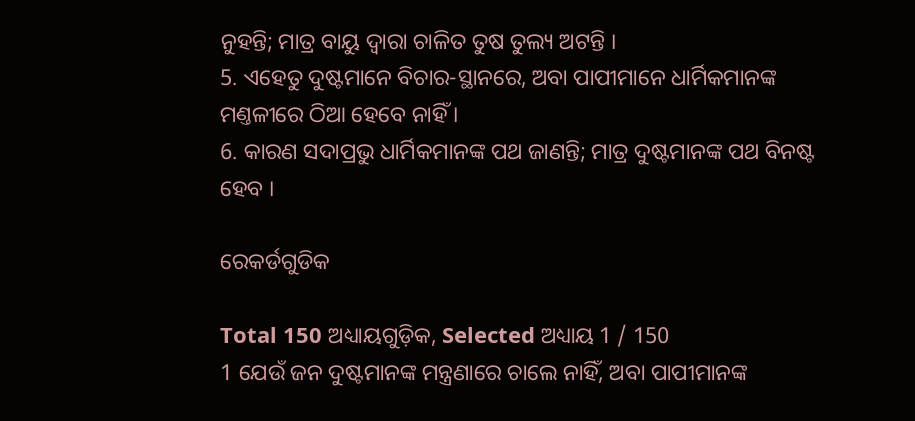ନୁହନ୍ତି; ମାତ୍ର ବାୟୁ ଦ୍ଵାରା ଚାଳିତ ତୁଷ ତୁଲ୍ୟ ଅଟନ୍ତି ।
5. ଏହେତୁ ଦୁଷ୍ଟମାନେ ବିଚାର-ସ୍ଥାନରେ, ଅବା ପାପୀମାନେ ଧାର୍ମିକମାନଙ୍କ ମଣ୍ତଳୀରେ ଠିଆ ହେବେ ନାହିଁ ।
6. କାରଣ ସଦାପ୍ରଭୁ ଧାର୍ମିକମାନଙ୍କ ପଥ ଜାଣନ୍ତି; ମାତ୍ର ଦୁଷ୍ଟମାନଙ୍କ ପଥ ବିନଷ୍ଟ ହେବ ।

ରେକର୍ଡଗୁଡିକ

Total 150 ଅଧ୍ୟାୟଗୁଡ଼ିକ, Selected ଅଧ୍ୟାୟ 1 / 150
1 ଯେଉଁ ଜନ ଦୁଷ୍ଟମାନଙ୍କ ମନ୍ତ୍ରଣାରେ ଚାଲେ ନାହିଁ, ଅବା ପାପୀମାନଙ୍କ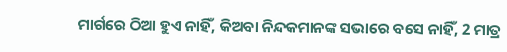ମାର୍ଗରେ ଠିଆ ହୁଏ ନାହିଁ, କିଅବା ନିନ୍ଦକମାନଙ୍କ ସଭାରେ ବସେ ନାହିଁ, 2 ମାତ୍ର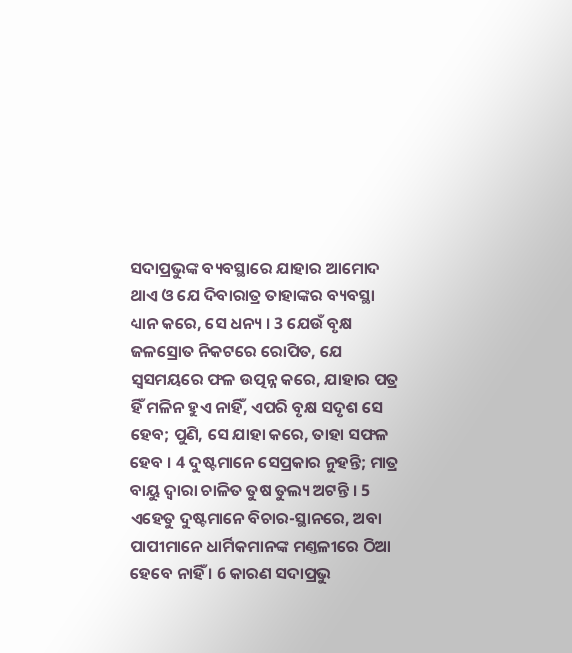ସଦାପ୍ରଭୁଙ୍କ ବ୍ୟବସ୍ଥାରେ ଯାହାର ଆମୋଦ ଥାଏ ଓ ଯେ ଦିବାରାତ୍ର ତାହାଙ୍କର ବ୍ୟବସ୍ଥା ଧ୍ୟାନ କରେ, ସେ ଧନ୍ୟ । 3 ଯେଉଁ ବୃକ୍ଷ ଜଳସ୍ରୋତ ନିକଟରେ ରୋପିତ, ଯେ ସ୍ଵସମୟରେ ଫଳ ଉତ୍ପନ୍ନ କରେ, ଯାହାର ପତ୍ର ହିଁ ମଳିନ ହୁଏ ନାହିଁ, ଏପରି ବୃକ୍ଷ ସଦୃଶ ସେ ହେବ; ପୁଣି, ସେ ଯାହା କରେ, ତାହା ସଫଳ ହେବ । 4 ଦୁଷ୍ଟମାନେ ସେପ୍ରକାର ନୁହନ୍ତି; ମାତ୍ର ବାୟୁ ଦ୍ଵାରା ଚାଳିତ ତୁଷ ତୁଲ୍ୟ ଅଟନ୍ତି । 5 ଏହେତୁ ଦୁଷ୍ଟମାନେ ବିଚାର-ସ୍ଥାନରେ, ଅବା ପାପୀମାନେ ଧାର୍ମିକମାନଙ୍କ ମଣ୍ତଳୀରେ ଠିଆ ହେବେ ନାହିଁ । 6 କାରଣ ସଦାପ୍ରଭୁ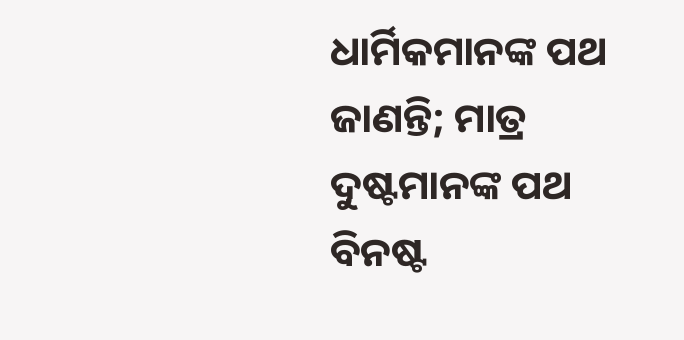ଧାର୍ମିକମାନଙ୍କ ପଥ ଜାଣନ୍ତି; ମାତ୍ର ଦୁଷ୍ଟମାନଙ୍କ ପଥ ବିନଷ୍ଟ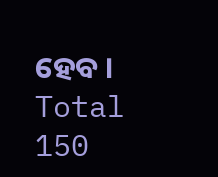ହେବ ।
Total 150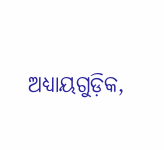ଅଧ୍ୟାୟଗୁଡ଼ିକ,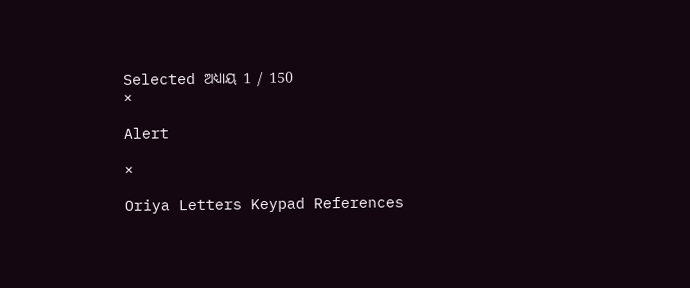Selected ଅଧ୍ୟାୟ 1 / 150
×

Alert

×

Oriya Letters Keypad References